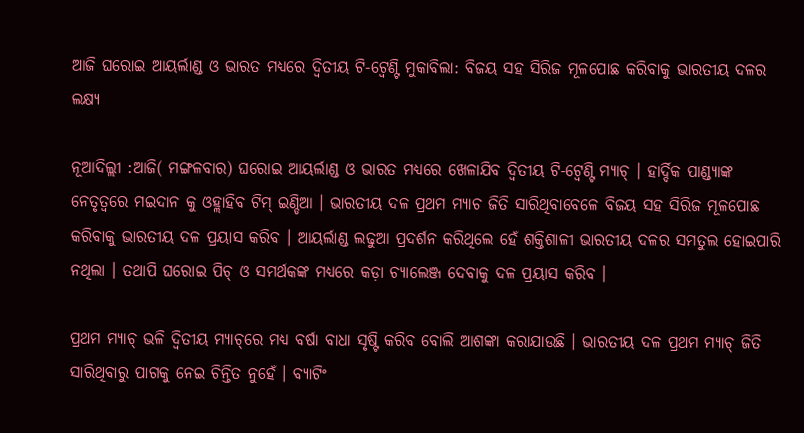ଆଜି ଘରୋଇ ଆୟର୍ଲାଣ୍ଡ ଓ ଭାରତ ମଧ୍ୟରେ ଦ୍ୱିତୀୟ ଟି-ଟ୍ୱେଣ୍ଟି ମୁକାବିଲା: ବିଜୟ ସହ ସିରିଜ ମୂଳପୋଛ କରିବାକୁ ଭାରତୀୟ ଦଳର ଲକ୍ଷ୍ୟ

ନୂଆଦିଲ୍ଲୀ :ଆଜି( ମଙ୍ଗଳବାର) ଘରୋଇ ଆୟର୍ଲାଣ୍ଡ ଓ ଭାରତ ମଧ୍ୟରେ ଖେଳାଯିବ ଦ୍ୱିତୀୟ ଟି-ଟ୍ୱେଣ୍ଟି ମ୍ୟାଚ୍ । ହାର୍ଦ୍ଦିକ ପାଣ୍ଡ୍ୟାଙ୍କ ନେତୃତ୍ୱରେ ମଇଦାନ କୁ ଓହ୍ଲାହିବ ଟିମ୍ ଇଣ୍ଡିଆ । ଭାରତୀୟ ଦଳ ପ୍ରଥମ ମ୍ୟାଚ ଜିତି ସାରିଥିବାବେଳେ ବିଜୟ ସହ ସିରିଜ ମୂଳପୋଛ କରିବାକୁ ଭାରତୀୟ ଦଳ ପ୍ରୟାସ କରିବ । ଆୟର୍ଲାଣ୍ଡ ଲଢୁଆ ପ୍ରଦର୍ଶନ କରିଥିଲେ ହେଁ ଶକ୍ତିଶାଳୀ ଭାରତୀୟ ଦଳର ସମତୁଲ ହୋଇପାରି ନଥିଲା । ତଥାପି ଘରୋଇ ପିଚ୍‌ ଓ ସମର୍ଥକଙ୍କ ମଧ୍ୟରେ କଡ଼ା ଚ୍ୟାଲେଞ୍ଜ ଦେବାକୁ ଦଳ ପ୍ରୟାସ କରିବ ।

ପ୍ରଥମ ମ୍ୟାଚ୍‌ ଭଳି ଦ୍ୱିତୀୟ ମ୍ୟାଚ୍‌ରେ ମଧ୍ୟ ବର୍ଷା ବାଧା ସୃଷ୍ଟି କରିବ ବୋଲି ଆଶଙ୍କା କରାଯାଉଛି । ଭାରତୀୟ ଦଳ ପ୍ରଥମ ମ୍ୟାଚ୍‌ ଜିତି ସାରିଥିବାରୁ ପାଗକୁ ନେଇ ଚିନ୍ତିତ ନୁହେଁ । ବ୍ୟାଟିଂ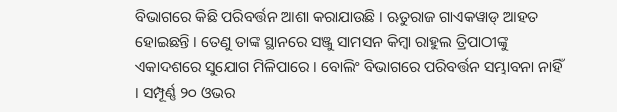ବିଭାଗରେ କିଛି ପରିବର୍ତ୍ତନ ଆଶା କରାଯାଉଛି । ଋତୁରାଜ ଗାଏକୱାଡ୍‌ ଆହତ ହୋଇଛନ୍ତି । ତେଣୁ ତାଙ୍କ ସ୍ଥାନରେ ସଞ୍ଜୁ ସାମସନ କିମ୍ବା ରାହୁଲ ତ୍ରିପାଠୀଙ୍କୁ ଏକାଦଶରେ ସୁଯୋଗ ମିଳିପାରେ । ବୋଲିଂ ବିଭାଗରେ ପରିବର୍ତ୍ତନ ସମ୍ଭାବନା ନାହିଁ । ସମ୍ପୂର୍ଣ୍ଣ ୨୦ ଓଭର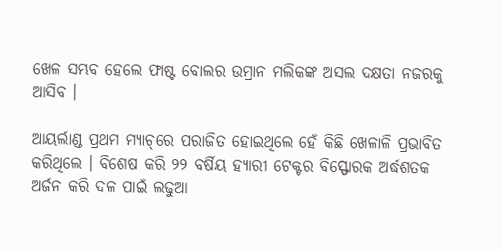ଖେଳ ସମ୍ଭବ ହେଲେ ଫାଷ୍ଟ ବୋଲର ଉମ୍ରାନ ମଲିକଙ୍କ ଅସଲ ଦକ୍ଷତା ନଜରକୁ ଆସିବ ।

ଆୟର୍ଲାଣ୍ଡ ପ୍ରଥମ ମ୍ୟାଚ୍‌ରେ ପରାଜିତ ହୋଇଥିଲେ ହେଁ କିଛି ଖେଳାଳି ପ୍ରଭାବିତ କରିଥିଲେ । ବିଶେଷ କରି ୨୨ ବର୍ଷିୟ ହ୍ୟାରୀ ଟେକ୍ଟର ବିସ୍ଫୋରକ ଅର୍ଦ୍ଧଶତକ ଅର୍ଜନ କରି ଦଳ ପାଇଁ ଲଢୁଆ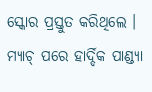ସ୍କୋର ପ୍ରସ୍ତୁତ କରିଥିଲେ । ମ୍ୟାଚ୍‌ ପରେ ହାର୍ଦ୍ଦିକ ପାଣ୍ଡ୍ୟା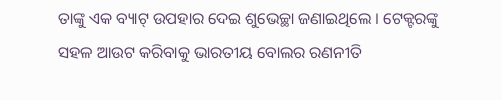ତାଙ୍କୁ ଏକ ବ୍ୟାଟ୍‌ ଉପହାର ଦେଇ ଶୁଭେଚ୍ଛା ଜଣାଇଥିଲେ । ଟେକ୍ଟରଙ୍କୁ ସହଳ ଆଉଟ କରିବାକୁ ଭାରତୀୟ ବୋଲର ରଣନୀତି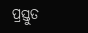ପ୍ରସ୍ତୁତ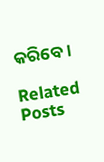କରିବେ।

Related Posts